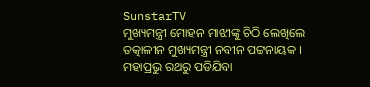SunstarTV
ମୁଖ୍ୟମନ୍ତ୍ରୀ ମୋହନ ମାଝୀଙ୍କୁ ଚିଠି ଲେଖିଲେ ତତ୍କାଳୀନ ମୁଖ୍ୟମନ୍ତ୍ରୀ ନବୀନ ପଟ୍ଟନାୟକ । ମହାପ୍ରଭୁ ରଥରୁ ପଡିଯିବା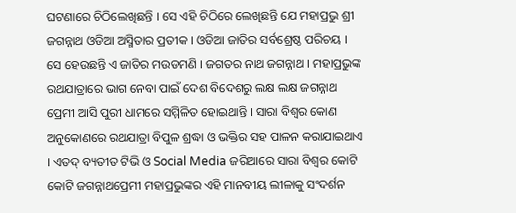ଘଟଣାରେ ଚିଠିଲେଖିଛନ୍ତି । ସେ ଏହି ଚିଠିରେ ଲେଖିଛନ୍ତି ଯେ ମହାପ୍ରଭୁ ଶ୍ରୀ ଜଗନ୍ନାଥ ଓଡିଆ ଅସ୍ମିତାର ପ୍ରତୀକ । ଓଡିଆ ଜାତିର ସର୍ବଶ୍ରେଷ୍ଠ ପରିଚୟ । ସେ ହେଉଛନ୍ତି ଏ ଜାତିର ମଉଡମଣି । ଜଗତର ନାଥ ଜଗନ୍ନାଥ । ମହାପ୍ରଭୁଙ୍କ ରଥଯାତ୍ରାରେ ଭାଗ ନେବା ପାଇଁ ଦେଶ ବିଦେଶରୁ ଲକ୍ଷ ଲକ୍ଷ ଜଗନ୍ନାଥ ପ୍ରେମୀ ଆସି ପୁରୀ ଧାମରେ ସମ୍ମିଳିତ ହୋଇଥାନ୍ତି । ସାରା ବିଶ୍ବର କୋଣ ଅନୁକୋଣରେ ରଥଯାତ୍ରା ବିପୁଳ ଶ୍ରଦ୍ଧା ଓ ଭକ୍ତିର ସହ ପାଳନ କରାଯାଇଥାଏ । ଏତଦ୍ ବ୍ୟତୀତ ଟିଭି ଓ Social Media ଜରିଆରେ ସାରା ବିଶ୍ବର କୋଟି କୋଟି ଜଗନ୍ନାଥପ୍ରେମୀ ମହାପ୍ରଭୁଙ୍କର ଏହି ମାନବୀୟ ଲୀଳାକୁ ସଂଦର୍ଶନ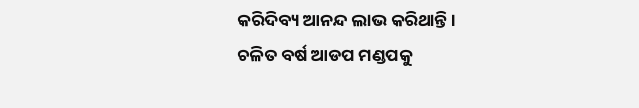କରିଦିବ୍ୟ ଆନନ୍ଦ ଲାଭ କରିଥାନ୍ତି ।
ଚଳିତ ବର୍ଷ ଆଡପ ମଣ୍ଡପକୁ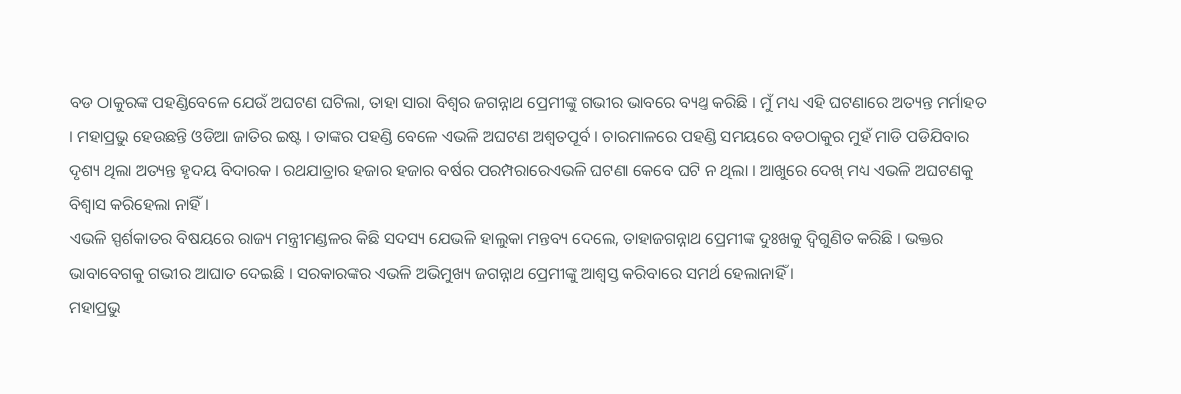ବଡ ଠାକୁରଙ୍କ ପହଣ୍ଡିବେଳେ ଯେଉଁ ଅଘଟଣ ଘଟିଲା, ତାହା ସାରା ବିଶ୍ବର ଜଗନ୍ନାଥ ପ୍ରେମୀଙ୍କୁ ଗଭୀର ଭାବରେ ବ୍ୟଥ୍ତ କରିଛି । ମୁଁ ମଧ୍ୟ ଏହି ଘଟଣାରେ ଅତ୍ୟନ୍ତ ମର୍ମାହତ । ମହାପ୍ରଭୁ ହେଉଛନ୍ତି ଓଡିଆ ଜାତିର ଇଷ୍ଟ । ତାଙ୍କର ପହଣ୍ଡି ବେଳେ ଏଭଳି ଅଘଟଣ ଅଶ୍ବତପୂର୍ବ । ଚାରମାଳରେ ପହଣ୍ଡି ସମୟରେ ବଡଠାକୁର ମୁହଁ ମାଡି ପଡିଯିବାର ଦୃଶ୍ୟ ଥିଲା ଅତ୍ୟନ୍ତ ହୃଦୟ ବିଦାରକ । ରଥଯାତ୍ରାର ହଜାର ହଜାର ବର୍ଷର ପରମ୍ପରାରେଏଭଳି ଘଟଣା କେବେ ଘଟି ନ ଥିଲା । ଆଖୁରେ ଦେଖ୍ ମଧ୍ୟ ଏଭଳି ଅଘଟଣକୁ ବିଶ୍ବାସ କରିହେଲା ନାହିଁ ।
ଏଭଳି ସ୍ପର୍ଶକାତର ବିଷୟରେ ରାଜ୍ୟ ମନ୍ତ୍ରୀମଣ୍ଡଳର କିଛି ସଦସ୍ୟ ଯେଭଳି ହାଲୁକା ମନ୍ତବ୍ୟ ଦେଲେ, ତାହାଜଗନ୍ନାଥ ପ୍ରେମୀଙ୍କ ଦୁଃଖକୁ ଦ୍ୱିଗୁଣିତ କରିଛି । ଭକ୍ତର ଭାବାବେଗକୁ ଗଭୀର ଆଘାତ ଦେଇଛି । ସରକାରଙ୍କର ଏଭଳି ଅଭିମୁଖ୍ୟ ଜଗନ୍ନାଥ ପ୍ରେମୀଙ୍କୁ ଆଶ୍ୱସ୍ତ କରିବାରେ ସମର୍ଥ ହେଲାନାହିଁ ।
ମହାପ୍ରଭୁ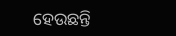ହେଉଛନ୍ତି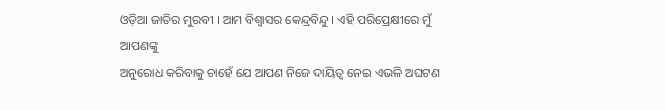ଓଡ଼ିଆ ଜାତିର ମୁରବୀ । ଆମ ବିଶ୍ବାସର କେନ୍ଦ୍ରବିନ୍ଦୁ । ଏହି ପରିପ୍ରେକ୍ଷୀରେ ମୁଁ ଆପଣଙ୍କୁ
ଅନୁରୋଧ କରିବାକୁ ଚାହେଁ ଯେ ଆପଣ ନିଜେ ଦାୟିତ୍ଵ ନେଇ ଏଭଳି ଅଘଟଣ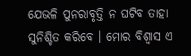ଯେଭଳି ପୁନରାବୃତ୍ତି ନ ଘଟିବ ତାହା ସୁନିଶ୍ଚିତ କରିବେ । ମୋର ବିଶ୍ବାସ ଏ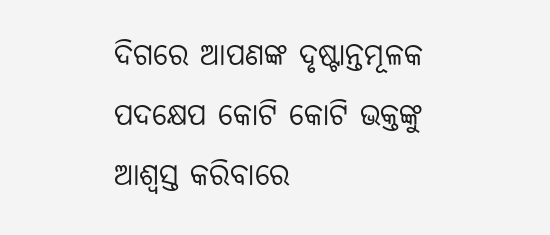ଦିଗରେ ଆପଣଙ୍କ ଦୃଷ୍ଟାନ୍ତମୂଳକ ପଦକ୍ଷେପ କୋଟି କୋଟି ଭକ୍ତଙ୍କୁ ଆଶ୍ୱସ୍ତ କରିବାରେ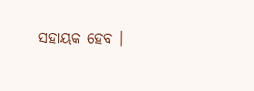ସହାୟକ ହେବ ।